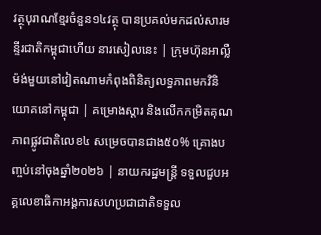វត្ថុបុរាណខ្មែរចំនួន១៤វត្ថុ បានប្រគល់មកដល់សារមន្ទីរជាតិកម្ពុជាហើយ នារសៀលនេះ | ក្រុមហ៊ុនអាល្លឺម៉ង់មួយនៅវៀតណាមកំពុងពិនិត្យលទ្ធភាពមកវិនិយោគនៅកម្ពុជា | គម្រោងស្តារ និងលើកកម្រិតគុណភាពផ្លូវជាតិលេខ៤ សម្រេចបានជាង៥០% គ្រោងបញ្ចប់នៅចុងឆ្នាំ២០២៦ | នាយករដ្ឋមន្ត្រី ទទួលជួបអគ្គលេខាធិកាអង្គការសហប្រជាជាតិទទួល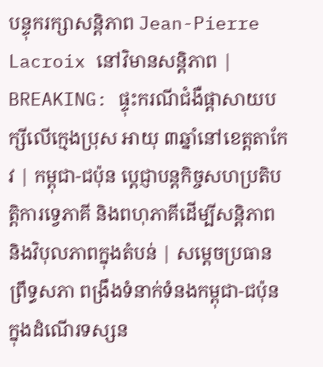បន្ទុករក្សាសន្តិភាព Jean-Pierre Lacroix នៅវិមានសន្តិភាព | BREAKING: ផ្ទុះករណីជំងឺផ្ដាសាយបក្សីលើក្មេងប្រុស អាយុ ៣ឆ្នាំនៅខេត្តតាកែវ | កម្ពុជា-ជប៉ុន ប្ដេជ្ញាបន្តកិច្ចសហប្រតិបត្តិការទ្វេភាគី និងពហុភាគីដើម្បីសន្ដិភាព និងវិបុលភាពក្នុងតំបន់ | សម្តេចប្រធានព្រឹទ្ធសភា ពង្រឹងទំនាក់ទំនងកម្ពុជា-ជប៉ុន ក្នុងដំណើរទស្សន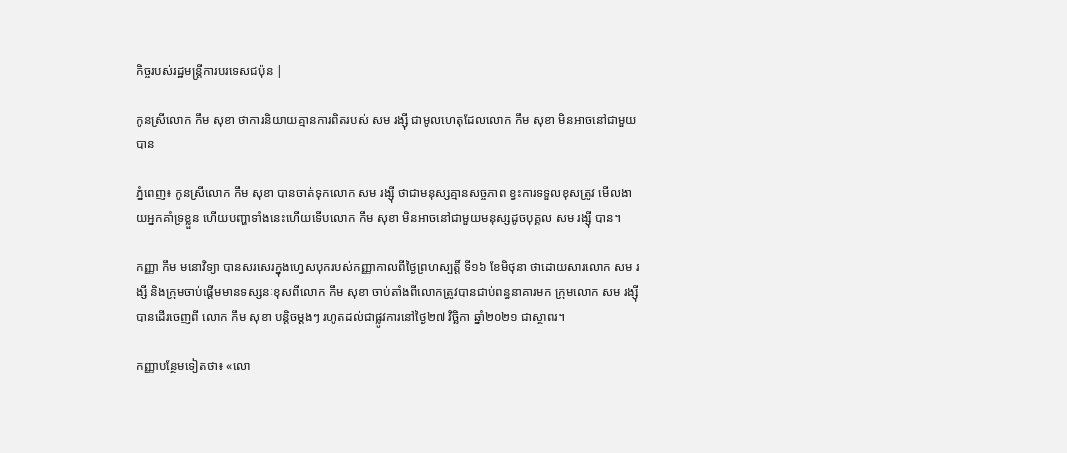កិច្ចរបស់រដ្ឋមន្ត្រីការបរទេសជប៉ុន |

កូនស្រីលោក កឹម សុខា ថាការនិយាយគ្មានការពិតរបស់ សម រង្ស៊ី ជាមូលហេតុដែលលោក កឹម សុខា មិនអាចនៅជាមួយបាន

ភ្នំពេញ៖ កូនស្រីលោក កឹម សុខា បានចាត់ទុកលោក សម រង្ស៊ី ថាជាមនុស្សគ្មានសច្ចភាព ខ្វះការទទួលខុសត្រូវ មើលងាយអ្នកគាំទ្រខ្លួន ហើយបញ្ហាទាំងនេះហើយទើបលោក កឹម សុខា មិនអាចនៅជាមួយមនុស្សដូចបុគ្គល សម រង្ស៊ី បាន។

កញ្ញា កឹម មនោវិទ្យា បានសរសេរក្នុងហ្វេសបុករបស់កញ្ញាកាលពីថ្ងៃព្រហស្បត្តិ៍ ទី១៦ ខែមិថុនា ថាដោយសារលោក សម រង្សី និងក្រុមចាប់ផ្តើមមានទស្សនៈខុសពីលោក កឹម សុខា ចាប់តាំងពីលោកត្រូវបានជាប់ពន្ធនាគារមក ក្រុមលោក សម រង្ស៊ី បានដើរចេញពី លោក កឹម សុខា បន្តិចម្តងៗ រហូតដល់ជាផ្លូវការនៅថ្ងៃ២៧ វិច្ឆិកា ឆ្នាំ២០២១ ជាស្ថាពរ។

កញ្ញាបន្ថែមទៀតថា៖ «លោ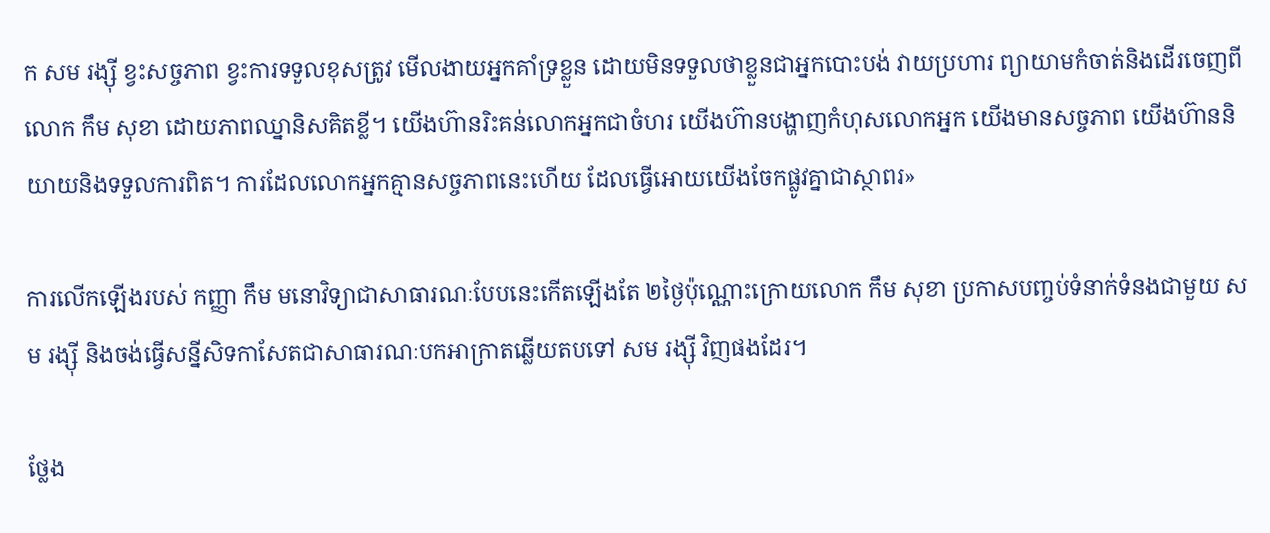ក សម រង្ស៊ី ខ្វះសច្ចភាព ខ្វះការទទួលខុសត្រូវ មើលងាយអ្នកគាំទ្រខ្លួន ដោយមិនទទួលថាខ្លួនជាអ្នកបោះបង់ វាយប្រហារ ព្យាយាមកំចាត់និងដើរចេញពីលោក កឹម សុខា ដោយភាពឈ្នានិសគិតខ្លី។ យើងហ៊ានរិះគន់លោកអ្នកជាចំហរ យើងហ៊ានបង្ហាញកំហុសលោកអ្នក យើងមានសច្ចភាព យើងហ៊ាននិយាយនិងទទួលការពិត។ ការដែលលោកអ្នកគ្មានសច្ចភាពនេះហើយ ដែលធ្វើអោយយើងចែកផ្លូវគ្នាជាស្ថាពរ»

ការលើកឡើងរបស់ កញ្ញា កឹម មនោវិទ្យាជាសាធារណៈបែបនេះកើតឡើងតែ ២ថ្ងៃប៉ុណ្ណោះក្រោយលោក កឹម សុខា ប្រកាសបញ្ចប់ទំនាក់ទំនងជាមួយ សម រង្ស៊ី និងចង់ធ្វើសន្នីសិទកាសែតជាសាធារណៈបកអាក្រាតឆ្លើយតបទៅ សម រង្ស៊ី វិញផងដែរ។

ថ្លែង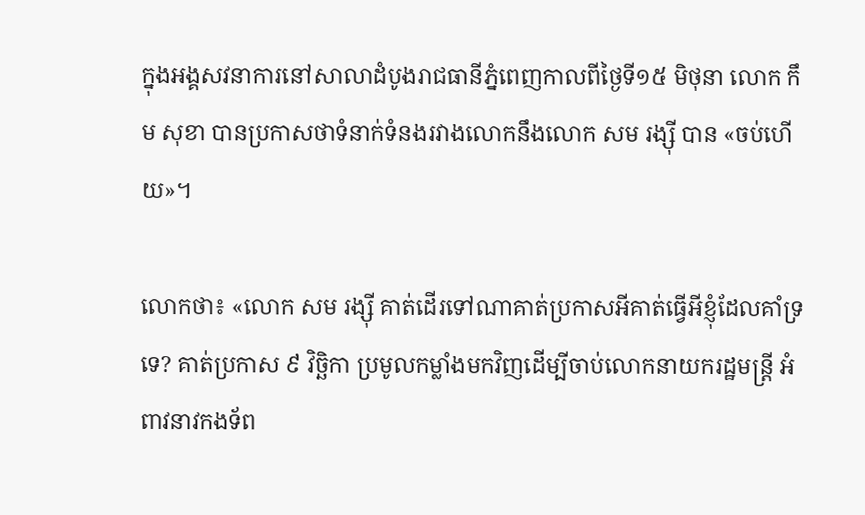ក្នុងអង្គសវនាការនៅសាលាដំបូងរាជធានីភ្នំពេញកាលពីថ្ងៃទី១៥ មិថុនា លោក កឹម សុខា បានប្រកាសថាទំនាក់ទំនងរវាងលោកនឹងលោក សម រង្ស៊ី បាន «ចប់ហើយ»។

លោកថា៖ «លោក សម រង្ស៊ី គាត់ដើរទៅណាគាត់ប្រកាសអីគាត់ធ្វើអីខ្ញុំដែលគាំទ្រទេ? គាត់ប្រកាស ៩ វិច្ឆិកា ប្រមូលកម្លាំងមកវិញដើម្បីចាប់លោកនាយករដ្ឋមន្ត្រី អំពាវនាវកងទ័ព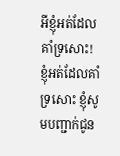អីខ្ញុំអត់ដែលគាំទ្រសោះ! ខ្ញុំអត់ដែលគាំទ្រសោះ ខ្ញុំសូមបញ្ជាក់ជូន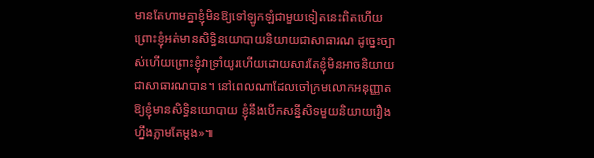មានតែហាមគ្នាខ្ញុំមិនឱ្យទៅឡូកឡំជាមួយទៀតនេះពិតហើយព្រោះខ្ញុំអត់មានសិទ្ធិនយោបាយនិយាយជាសាធារណ ដូច្នេះច្បាស់ហើយព្រោះខ្ញុំវាទ្រាំយូរហើយដោយសារតែខ្ញុំមិនអាចនិយាយជាសាធារណបាន។ នៅពេលណាដែលចៅក្រមលោកអនុញ្ញាតឱ្យខ្ញុំមានសិទ្ធិនយោបាយ ខ្ញុំនឹងបើកសន្នីសិទមួយនិយាយរឿងហ្នឹងភ្លាមតែម្ដង»៕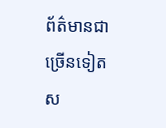ព័ត៌មានជាច្រើនទៀតស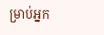ម្រាប់អ្នក